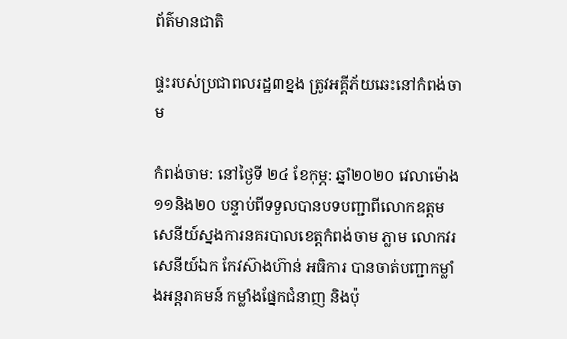ព័ត៌មានជាតិ

ផ្ទះរបស់ប្រជាពលរដ្ឋ៣ខ្នង ត្រូវអគ្គីភ័យឆេះនៅកំពង់ចាម

កំពង់ចាម: នៅថ្ងៃទី ២៤ ខែកុម្ភ: ឆ្នាំ២០២០ វេលាម៉ោង ១១និង២០ បន្ទាប់ពីទទួលបានបទបញ្ជាពីលោកឧត្តមសេនីយ៍ស្នងការនគរបាលខេត្តកំពង់ចាម ភ្លាម លោកវរសេនីយ៍ឯក កែវស៊ាងហ៊ាន់ អធិការ បានចាត់បញ្ជាកម្លាំងអន្តរាគមន៍ កម្លាំងផ្នែកជំនាញ និងប៉ុ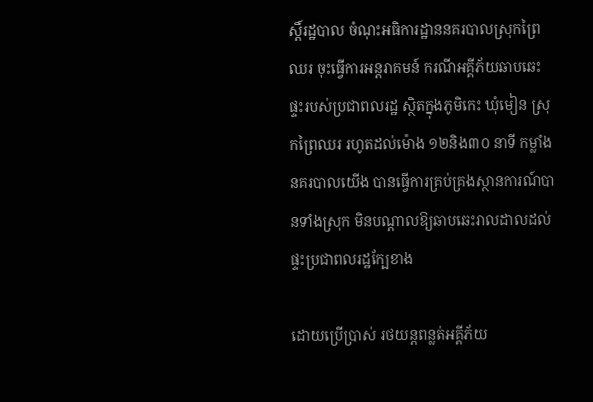ស្តិ៍រដ្ឋបាល ចំណុះអធិការដ្ឋាននគរបាលស្រុកព្រៃឈរ ចុះធ្វើការអន្តរាគមន៍ ករណីអគ្គីភ័យឆាបឆេះផ្ទះរបស់ប្រជាពលរដ្ឋ ស្ថិតក្នុងភូមិកេះ ឃុំមៀន ស្រុកព្រៃឈរ រហូតដល់ម៉ោង ១២និង៣០ នាទី កម្លាំងនគរបាលយើង បានធ្វើការគ្រប់គ្រងស្ថានការណ៍បានទាំងស្រុក មិនបណ្តាលឱ្យឆាបឆេះរាលដាលដល់ផ្ទះប្រជាពលរដ្ឋក្បែខាង

ដោយប្រើប្រាស់ រថយន្តពន្លត់អគ្គីភ័យ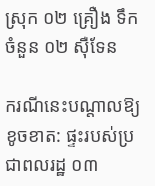ស្រុក ០២ គ្រឿង ទឹកចំនួន ០២ ស៊ឺទែន

ករណីនេះបណ្តាលឱ្យខូចខាត: ផ្ទះរបស់ប្រជាពលរដ្ឋ ០៣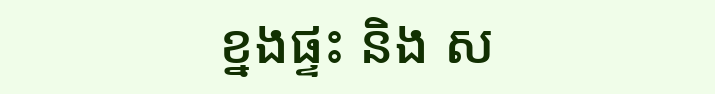ខ្នងផ្ទះ និង ស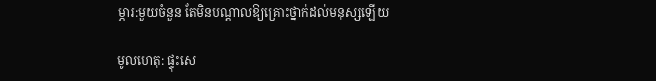ម្ភារ:មួយចំនួន តែមិនបណ្តាលឱ្យគ្រោះថ្នាក់ដល់មនុស្សឡើយ

មូលហេតុ: ផ្ទុះសេ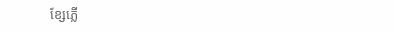ខ្សែភ្លើ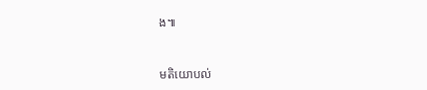ង៕



មតិយោបល់